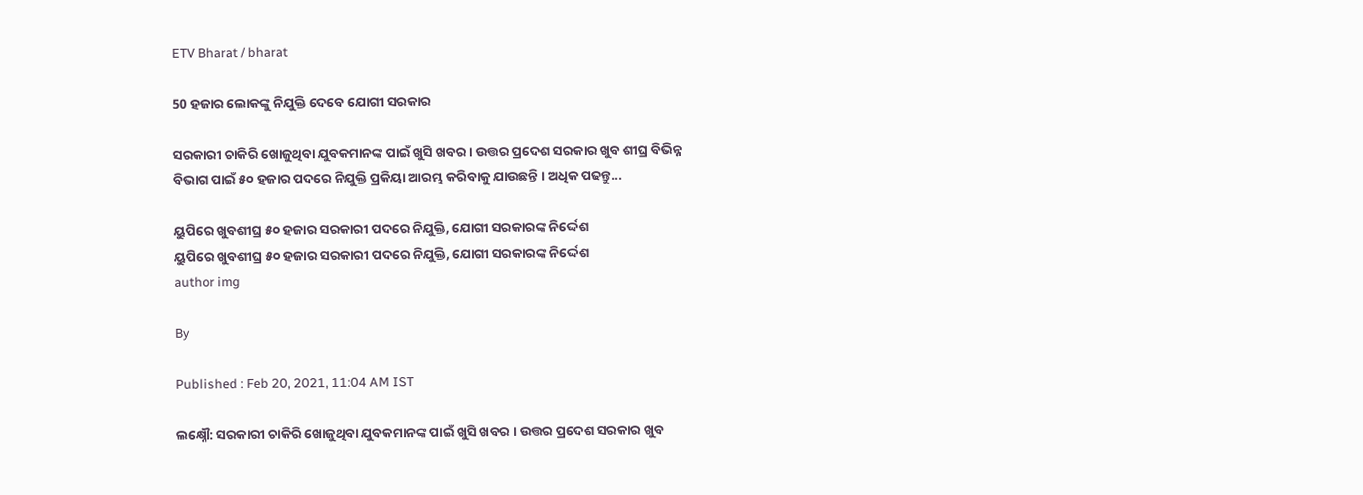ETV Bharat / bharat

50 ହଜାର ଲୋକଙ୍କୁ ନିଯୁକ୍ତି ଦେବେ ଯୋଗୀ ସରକାର

ସରକାରୀ ଚାକିରି ଖୋଜୁଥିବା ଯୁବକମାନଙ୍କ ପାଇଁ ଖୁସି ଖବର । ଉତ୍ତର ପ୍ରଦେଶ ସରକାର ଖୁବ ଶୀଘ୍ର ବିଭିନ୍ନ ବିଭାଗ ପାଇଁ ୫୦ ହଜାର ପଦରେ ନିଯୁକ୍ତି ପ୍ରକିୟା ଆରମ୍ଭ କରିବାକୁ ଯାଉଛନ୍ତି । ଅଧିକ ପଢନ୍ତୁ...

ୟୁପିରେ ଖୁବଶୀଘ୍ର ୫୦ ହଜାର ସରକାରୀ ପଦରେ ନିଯୁକ୍ତି, ଯୋଗୀ ସରକାରଙ୍କ ନିର୍ଦ୍ଦେଶ
ୟୁପିରେ ଖୁବଶୀଘ୍ର ୫୦ ହଜାର ସରକାରୀ ପଦରେ ନିଯୁକ୍ତି, ଯୋଗୀ ସରକାରଙ୍କ ନିର୍ଦ୍ଦେଶ
author img

By

Published : Feb 20, 2021, 11:04 AM IST

ଲକ୍ଷ୍ନୌ: ସରକାରୀ ଚାକିରି ଖୋଜୁଥିବା ଯୁବକମାନଙ୍କ ପାଇଁ ଖୁସି ଖବର । ଉତ୍ତର ପ୍ରଦେଶ ସରକାର ଖୁବ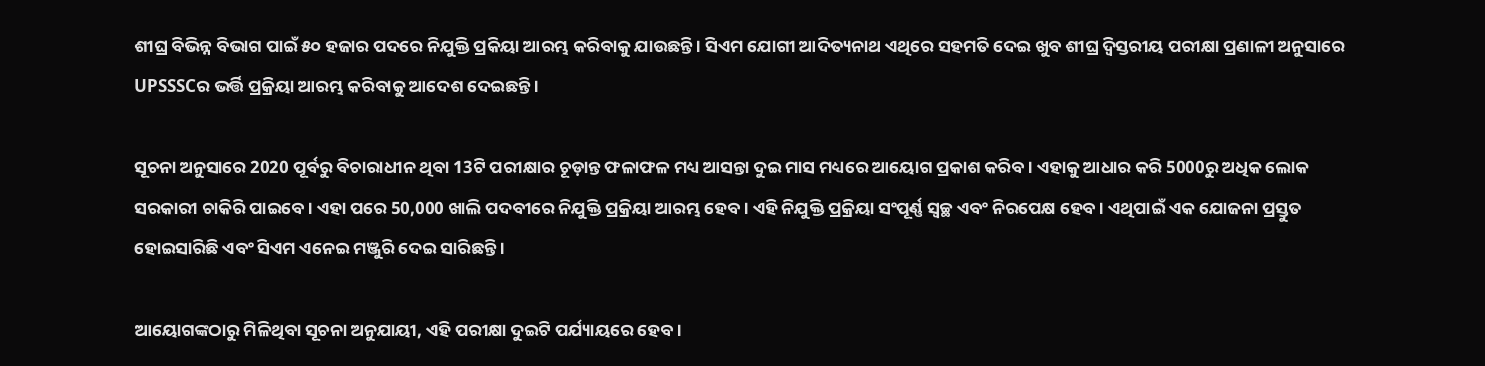ଶୀଘ୍ର ବିଭିନ୍ନ ବିଭାଗ ପାଇଁ ୫୦ ହଜାର ପଦରେ ନିଯୁକ୍ତି ପ୍ରକିୟା ଆରମ୍ଭ କରିବାକୁ ଯାଉଛନ୍ତି । ସିଏମ ଯୋଗୀ ଆଦିତ୍ୟନାଥ ଏଥିରେ ସହମତି ଦେଇ ଖୁବ ଶୀଘ୍ର ଦ୍ବିସ୍ତରୀୟ ପରୀକ୍ଷା ପ୍ରଣାଳୀ ଅନୁସାରେ UPSSSCର ଭର୍ତ୍ତି ପ୍ରକ୍ରିୟା ଆରମ୍ଭ କରିବାକୁ ଆଦେଶ ଦେଇଛନ୍ତି ।

ସୂଚନା ଅନୁସାରେ 2020 ପୂର୍ବରୁ ବିଚାରାଧୀନ ଥିବା 13ଟି ପରୀକ୍ଷାର ଚୂଡ଼ାନ୍ତ ଫଳାଫଳ ମଧ୍ୟ ଆସନ୍ତା ଦୁଇ ମାସ ମଧ୍ୟରେ ଆୟୋଗ ପ୍ରକାଶ କରିବ। ଏହାକୁ ଆଧାର କରି 5000ରୁ ଅଧିକ ଲୋକ ସରକାରୀ ଚାକିରି ପାଇବେ। ଏହା ପରେ 50,000 ଖାଲି ପଦବୀରେ ନିଯୁକ୍ତି ପ୍ରକ୍ରିୟା ଆରମ୍ଭ ହେବ । ଏହି ନିଯୁକ୍ତି ପ୍ରକ୍ରିୟା ସଂପୂର୍ଣ୍ଣ ସ୍ବଚ୍ଛ ଏବଂ ନିରପେକ୍ଷ ହେବ । ଏଥିପାଇଁ ଏକ ଯୋଜନା ପ୍ରସ୍ତୁତ ହୋଇସାରିଛି ଏବଂ ସିଏମ ଏନେଇ ମଞ୍ଜୁରି ଦେଇ ସାରିଛନ୍ତି ।

ଆୟୋଗଙ୍କଠାରୁ ମିଳିଥିବା ସୂଚନା ଅନୁଯାୟୀ, ଏହି ପରୀକ୍ଷା ଦୁଇଟି ପର୍ଯ୍ୟାୟରେ ହେବ।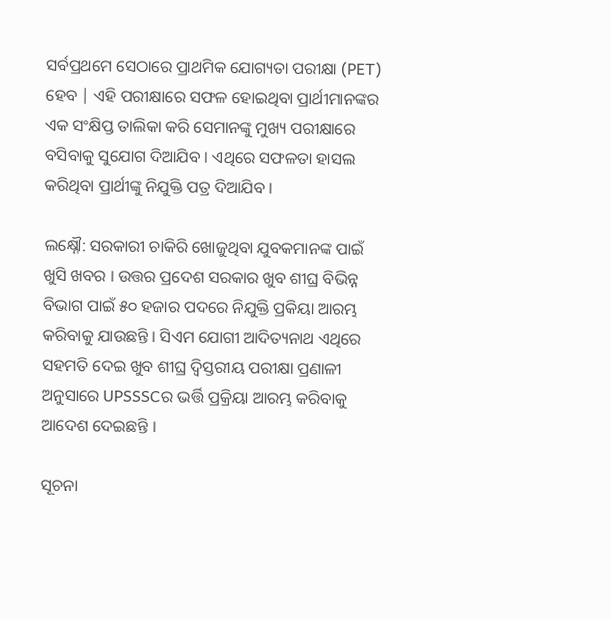ସର୍ବପ୍ରଥମେ ସେଠାରେ ପ୍ରାଥମିକ ଯୋଗ୍ୟତା ପରୀକ୍ଷା (PET) ହେବ | ଏହି ପରୀକ୍ଷାରେ ସଫଳ ହୋଇଥିବା ପ୍ରାର୍ଥୀମାନଙ୍କର ଏକ ସଂକ୍ଷିପ୍ତ ତାଲିକା କରି ସେମାନଙ୍କୁ ମୁଖ୍ୟ ପରୀକ୍ଷାରେ ବସିବାକୁ ସୁଯୋଗ ଦିଆଯିବ । ଏଥିରେ ସଫଳତା ହାସଲ କରିଥିବା ପ୍ରାର୍ଥୀଙ୍କୁ ନିଯୁକ୍ତି ପତ୍ର ଦିଆଯିବ ।

ଲକ୍ଷ୍ନୌ: ସରକାରୀ ଚାକିରି ଖୋଜୁଥିବା ଯୁବକମାନଙ୍କ ପାଇଁ ଖୁସି ଖବର । ଉତ୍ତର ପ୍ରଦେଶ ସରକାର ଖୁବ ଶୀଘ୍ର ବିଭିନ୍ନ ବିଭାଗ ପାଇଁ ୫୦ ହଜାର ପଦରେ ନିଯୁକ୍ତି ପ୍ରକିୟା ଆରମ୍ଭ କରିବାକୁ ଯାଉଛନ୍ତି । ସିଏମ ଯୋଗୀ ଆଦିତ୍ୟନାଥ ଏଥିରେ ସହମତି ଦେଇ ଖୁବ ଶୀଘ୍ର ଦ୍ବିସ୍ତରୀୟ ପରୀକ୍ଷା ପ୍ରଣାଳୀ ଅନୁସାରେ UPSSSCର ଭର୍ତ୍ତି ପ୍ରକ୍ରିୟା ଆରମ୍ଭ କରିବାକୁ ଆଦେଶ ଦେଇଛନ୍ତି ।

ସୂଚନା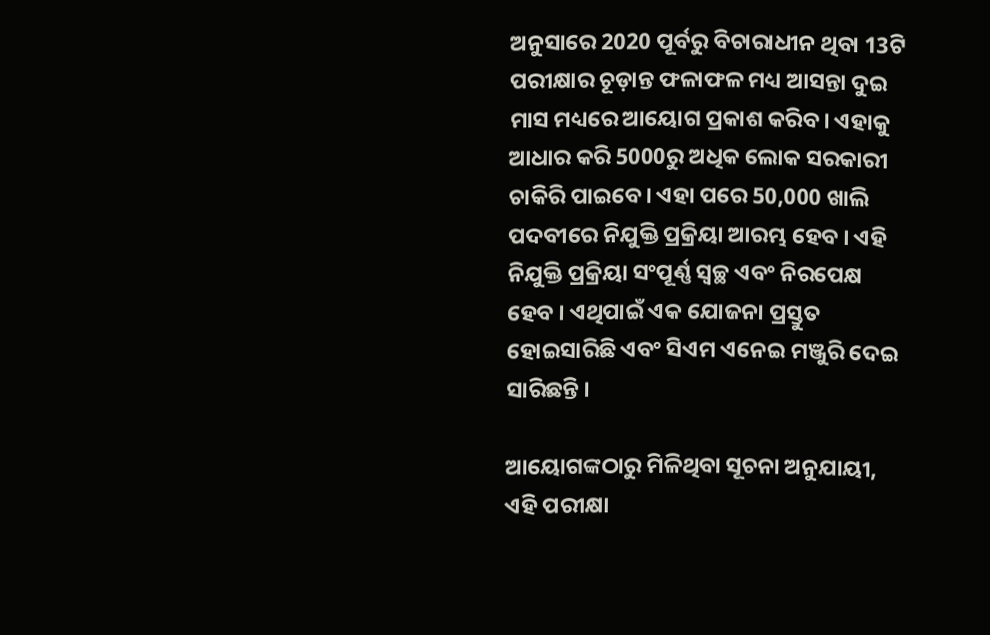ଅନୁସାରେ 2020 ପୂର୍ବରୁ ବିଚାରାଧୀନ ଥିବା 13ଟି ପରୀକ୍ଷାର ଚୂଡ଼ାନ୍ତ ଫଳାଫଳ ମଧ୍ୟ ଆସନ୍ତା ଦୁଇ ମାସ ମଧ୍ୟରେ ଆୟୋଗ ପ୍ରକାଶ କରିବ। ଏହାକୁ ଆଧାର କରି 5000ରୁ ଅଧିକ ଲୋକ ସରକାରୀ ଚାକିରି ପାଇବେ। ଏହା ପରେ 50,000 ଖାଲି ପଦବୀରେ ନିଯୁକ୍ତି ପ୍ରକ୍ରିୟା ଆରମ୍ଭ ହେବ । ଏହି ନିଯୁକ୍ତି ପ୍ରକ୍ରିୟା ସଂପୂର୍ଣ୍ଣ ସ୍ବଚ୍ଛ ଏବଂ ନିରପେକ୍ଷ ହେବ । ଏଥିପାଇଁ ଏକ ଯୋଜନା ପ୍ରସ୍ତୁତ ହୋଇସାରିଛି ଏବଂ ସିଏମ ଏନେଇ ମଞ୍ଜୁରି ଦେଇ ସାରିଛନ୍ତି ।

ଆୟୋଗଙ୍କଠାରୁ ମିଳିଥିବା ସୂଚନା ଅନୁଯାୟୀ, ଏହି ପରୀକ୍ଷା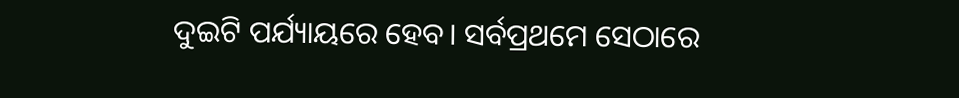ଦୁଇଟି ପର୍ଯ୍ୟାୟରେ ହେବ। ସର୍ବପ୍ରଥମେ ସେଠାରେ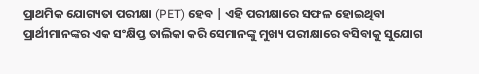ପ୍ରାଥମିକ ଯୋଗ୍ୟତା ପରୀକ୍ଷା (PET) ହେବ | ଏହି ପରୀକ୍ଷାରେ ସଫଳ ହୋଇଥିବା ପ୍ରାର୍ଥୀମାନଙ୍କର ଏକ ସଂକ୍ଷିପ୍ତ ତାଲିକା କରି ସେମାନଙ୍କୁ ମୁଖ୍ୟ ପରୀକ୍ଷାରେ ବସିବାକୁ ସୁଯୋଗ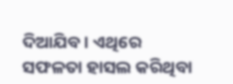ଦିଆଯିବ । ଏଥିରେ ସଫଳତା ହାସଲ କରିଥିବା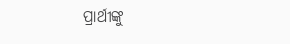ପ୍ରାର୍ଥୀଙ୍କୁ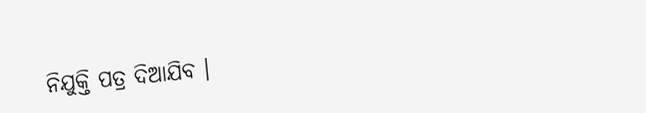ନିଯୁକ୍ତି ପତ୍ର ଦିଆଯିବ ।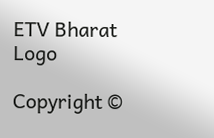ETV Bharat Logo

Copyright ©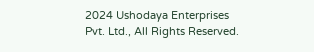2024 Ushodaya Enterprises Pvt. Ltd., All Rights Reserved.